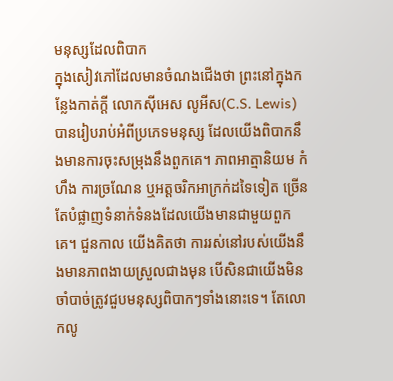មនុស្សដែលពិបាក
ក្នុងសៀវភៅដែលមានចំណងជើងថា ព្រះនៅក្នុងកន្លែងកាត់ក្តី លោកស៊ីអេស លូអីស(C.S. Lewis) បានរៀបរាប់អំពីប្រភេទមនុស្ស ដែលយើងពិបាកនឹងមានការចុះសម្រុងនឹងពួកគេ។ ភាពអាត្មានិយម កំហឹង ការច្រណែន ឬអត្តចរិកអាក្រក់ដទៃទៀត ច្រើនតែបំផ្លាញទំនាក់ទំនងដែលយើងមានជាមួយពួកគេ។ ជួនកាល យើងគិតថា ការរស់នៅរបស់យើងនឹងមានភាពងាយស្រួលជាងមុន បើសិនជាយើងមិនចាំបាច់ត្រូវជួបមនុស្សពិបាកៗទាំងនោះទេ។ តែលោកលូ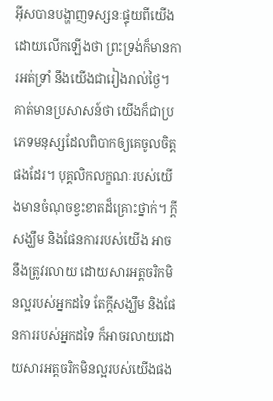អ៊ីសបានបង្ហាញទស្សនៈផ្ទុយពីយើង ដោយលើកឡើងថា ព្រះទ្រង់ក៏មានការអត់ទ្រាំ នឹងយើងជារៀងរាល់ថ្ងៃ។ គាត់មានប្រសាសន៍ថា យើងក៏ជាប្រភេទមនុស្សដែលពិបាកឲ្យគេចូលចិត្តផងដែរ។ បុគ្គលិកលក្ខណៈរបស់យើងមានចំណុចខ្វះខាតដ៏គ្រោះថ្នាក់។ ក្តីសង្ឃឹម និងផែនការរបស់យើង អាចនឹងត្រូវរលាយ ដោយសារអត្តចរិកមិនល្អរបស់អ្នកដទៃ តែក្តីសង្ឃឹម និងផែនការរបស់អ្នកដទៃ ក៏អាចរលាយដោយសារអត្តចរិកមិនល្អរបស់យើងផង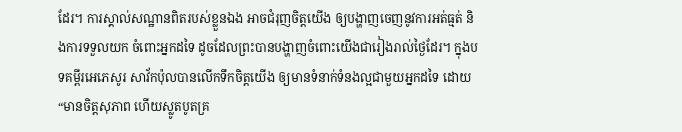ដែរ។ ការស្គាល់សណ្ឋានពិតរបស់ខ្លួនឯង អាចជំរុញចិត្តយើង ឲ្យបង្ហាញចេញនូវការអត់ធ្មត់ និងការទទួលយក ចំពោះអ្នកដទៃ ដូចដែលព្រះបានបង្ហាញចំពោះយើងជារៀងរាល់ថ្ងៃដែរ។ ក្នុងបទគម្ពីរអេភេសូរ សាវ័កប៉ុលបានលើកទឹកចិត្តយើង ឲ្យមានទំនាក់ទំនងល្អជាមួយអ្នកដទៃ ដោយ “មានចិត្តសុភាព ហើយស្លូតបូតគ្រ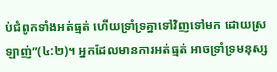ប់ជំពូកទាំងអត់ធ្មត់ ហើយទ្រាំទ្រគ្នាទៅវិញទៅមក ដោយស្រឡាញ់”(៤:២)។ អ្នកដែលមានការអត់ធ្មត់ អាចទ្រាំទ្រមនុស្ស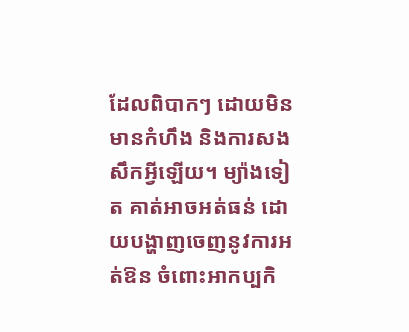ដែលពិបាកៗ ដោយមិនមានកំហឹង និងការសងសឹកអ្វីឡើយ។ ម្យ៉ាងទៀត គាត់អាចអត់ធន់ ដោយបង្ហាញចេញនូវការអត់ឱន ចំពោះអាកប្បកិ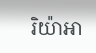រិយ៉ាអា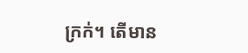ក្រក់។ តើមាន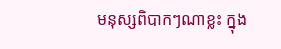មនុស្សពិបាកៗណាខ្លះ ក្នុង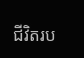ជីវិតរប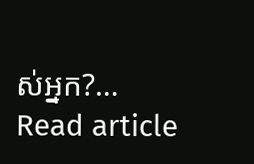ស់អ្នក?…
Read article